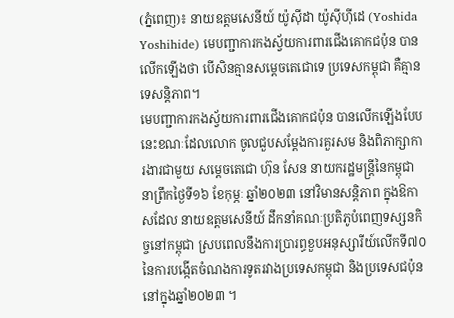(ភ្នំពេញ)៖ នាយឧត្តមសេនីយ៍ យ៉ូស៊ីដា យ៉ូស៊ីហ៊ីដេ (Yoshida Yoshihide) មេបញ្ជាការកងស្វ័យការពារជើងគោកជប៉ុន បានលើកឡើងថា បើសិនគ្មានសម្ដេចតេជោទេ ប្រទេសកម្ពុជា គឺគ្មានទេសន្តិភាព។
មេបញ្ជាការកងស្វ័យការពារជើងគោកជប៉ុន បានលើកឡើងបែបនេះខណៈដែលលោក ចូលជួបសម្ដែងការគួរសម និងពិភាក្សាការងារជាមួយ សម្ដេចតេជោ ហ៊ុន សែន នាយករដ្ឋមន្ត្រីនៃកម្ពុជា នាព្រឹកថ្ងៃទី១៦ ខែកុម្ភៈ ឆ្នាំ២០២៣ នៅវិមានសន្តិភាព ក្នុងឱកាសដែល នាយឧត្តមសេនីយ៍ ដឹកនាំគណៈប្រតិភូបំពេញទស្សនកិច្ចនៅកម្ពុជា ស្របពេលនឹងការប្រារព្ធខួបអនុស្សារីយ៍លើកទី៧០ នៃការបង្កើតចំណងការទូតរវាងប្រទេសកម្ពុជា និងប្រទេសជប៉ុន នៅក្នុងឆ្នាំ២០២៣ ។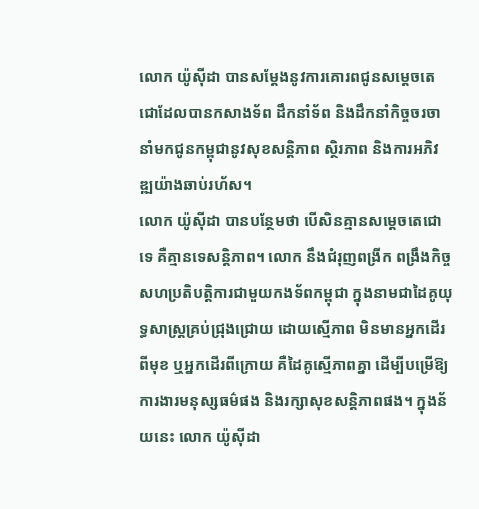លោក យ៉ូស៊ីដា បានសម្ដែងនូវការគោរពជូនសម្ដេចតេជោដែលបានកសាងទ័ព ដឹកនាំទ័ព និងដឹកនាំកិច្ចចរចា នាំមកជូនកម្ពុជានូវសុខសន្តិភាព ស្ថិរភាព និងការអភិវឌ្ឍយ៉ាងឆាប់រហ័ស។
លោក យ៉ូស៊ីដា បានបន្ថែមថា បើសិនគ្មានសម្ដេចតេជោទេ គឺគ្មានទេសន្តិភាព។ លោក នឹងជំរុញពង្រីក ពង្រឹងកិច្ចសហប្រតិបត្តិការជាមួយកងទ័ពកម្ពុជា ក្នុងនាមជាដៃគូយុទ្ធសាស្ត្រគ្រប់ជ្រុងជ្រោយ ដោយស្មើភាព មិនមានអ្នកដើរពីមុខ ឬអ្នកដើរពីក្រោយ គឺដៃគូស្មើភាពគ្នា ដើម្បីបម្រើឱ្យការងារមនុស្សធម៌ផង និងរក្សាសុខសន្តិភាពផង។ ក្នុងន័យនេះ លោក យ៉ូស៊ីដា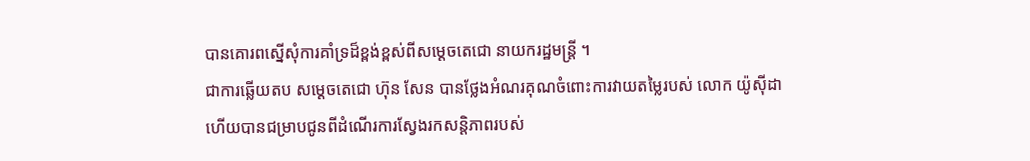បានគោរពស្នើសុំការគាំទ្រដ៏ខ្ពង់ខ្ពស់ពីសម្ដេចតេជោ នាយករដ្ឋមន្ត្រី ។
ជាការឆ្លើយតប សម្ដេចតេជោ ហ៊ុន សែន បានថ្លែងអំណរគុណចំពោះការវាយតម្លៃរបស់ លោក យ៉ូស៊ីដា ហើយបានជម្រាបជូនពីដំណើរការស្វែងរកសន្តិភាពរបស់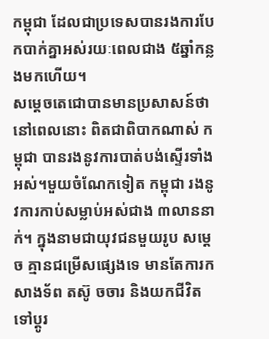កម្ពុជា ដែលជាប្រទេសបានរងការបែកបាក់គ្នាអស់រយៈពេលជាង ៥ឆ្នាំកន្លងមកហើយ។
សម្ដេចតេជោបានមានប្រសាសន៍ថា នៅពេលនោះ ពិតជាពិបាកណាស់ កម្ពុជា បានរងនូវការបាត់បង់ស្ទើរទាំងអស់។មួយចំណែកទៀត កម្ពុជា រងនូវការកាប់សម្លាប់អស់ជាង ៣លាននាក់។ ក្នុងនាមជាយុវជនមួយរូប សម្ដេច គ្មានជម្រើសផ្សេងទេ មានតែការកសាងទ័ព តស៊ូ ចចារ និងយកជីវិតទៅប្ដូរ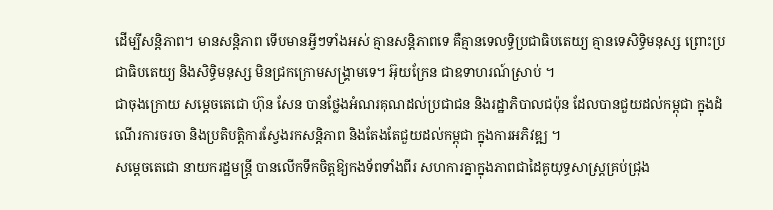ដើម្បីសន្តិភាព។ មានសន្តិភាព ទើបមានអ្វីៗទាំងអស់ គ្មានសន្តិភាពទេ គឺគ្មានទេលទ្ធិប្រជាធិបតេយ្យ គ្មានទេសិទ្ធិមនុស្ស ព្រោះប្រជាធិបតេយ្យ និងសិទ្ធិមនុស្ស មិនជ្រកក្រោមសង្គ្រាមទេ។ អ៊ុយក្រែន ជាឧទាហរណ៍ស្រាប់ ។
ជាចុងក្រោយ សម្ដេចតេជោ ហ៊ុន សែន បានថ្លែងអំណរគុណដល់ប្រជាជន និងរដ្ឋាភិបាលជប៉ុន ដែលបានជួយដល់កម្ពុជា ក្នុងដំណើរការចរចា និងប្រតិបត្តិការស្វែងរកសន្តិភាព និងតែងតែជួយដល់កម្ពុជា ក្នុងការអភិវឌ្ឍ ។
សម្ដេចតេជោ នាយករដ្ឋមន្ត្រី បានលើកទឹកចិត្តឱ្យកងទ័ពទាំងពីរ សហការគ្នាក្នុងភាពជាដៃគូយុទ្ធសាស្ត្រគ្រប់ជ្រុង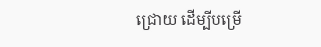ជ្រោយ ដើម្បីបម្រើ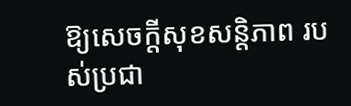ឱ្យសេចក្ដីសុខសន្តិភាព របស់ប្រជា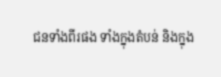ជនទាំងពីរផង ទាំងក្នុងតំបន់ និងក្នុង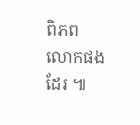ពិភពលោកផងដែរ ៕